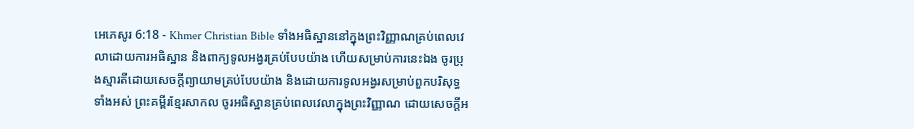អេភេសូរ 6:18 - Khmer Christian Bible ទាំងអធិស្ឋាននៅក្នុងព្រះវិញ្ញាណគ្រប់ពេលវេលាដោយការអធិស្ឋាន និងពាក្យទូលអង្វរគ្រប់បែបយ៉ាង ហើយសម្រាប់ការនេះឯង ចូរប្រុងស្មារតីដោយសេចក្ដីព្យាយាមគ្រប់បែបយ៉ាង និងដោយការទូលអង្វរសម្រាប់ពួកបរិសុទ្ធទាំងអស់ ព្រះគម្ពីរខ្មែរសាកល ចូរអធិស្ឋានគ្រប់ពេលវេលាក្នុងព្រះវិញ្ញាណ ដោយសេចក្ដីអ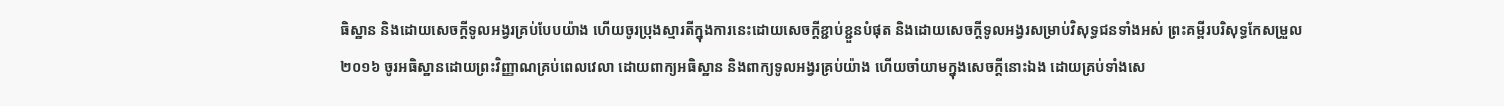ធិស្ឋាន និងដោយសេចក្ដីទូលអង្វរគ្រប់បែបយ៉ាង ហើយចូរប្រុងស្មារតីក្នុងការនេះដោយសេចក្ដីខ្ជាប់ខ្ជួនបំផុត និងដោយសេចក្ដីទូលអង្វរសម្រាប់វិសុទ្ធជនទាំងអស់ ព្រះគម្ពីរបរិសុទ្ធកែសម្រួល ២០១៦ ចូរអធិស្ឋានដោយព្រះវិញ្ញាណគ្រប់ពេលវេលា ដោយពាក្យអធិស្ឋាន និងពាក្យទូលអង្វរគ្រប់យ៉ាង ហើយចាំយាមក្នុងសេចក្តីនោះឯង ដោយគ្រប់ទាំងសេ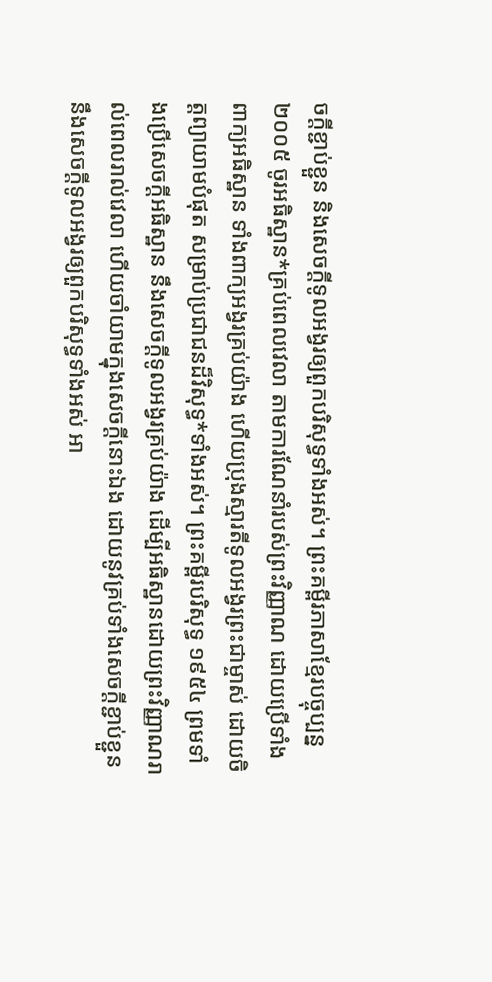ចក្តីខ្ជាប់ខ្ជួន និងសេចក្តីទូលអង្វរឲ្យពួកបរិសុទ្ធទាំងអស់។ ព្រះគម្ពីរភាសាខ្មែរបច្ចុប្បន្ន ២០០៥ ចូរអធិស្ឋាន*គ្រប់ពេលវេលា តាមការណែនាំរបស់ព្រះវិញ្ញាណ ដោយប្រើទាំងពាក្យអធិស្ឋាន ទាំងពាក្យអង្វរគ្រប់យ៉ាង ហើយប្រុងស្មារតីទូលអង្វរព្រះជាម្ចាស់ ដោយចិត្តព្យាយាមបំផុត សម្រាប់ប្រជាជនដ៏វិសុទ្ធ*ទាំងអស់។ ព្រះគម្ពីរបរិសុទ្ធ ១៩៥៤ ព្រមទាំងប្រើសេចក្ដីអធិស្ឋាន នឹងសេចក្ដីទូលអង្វរគ្រប់យ៉ាង ដើម្បីអធិស្ឋានដោយព្រះវិញ្ញាណរាល់ពេលរាល់វេលា ហើយចាំយាមក្នុងសេចក្ដីនោះឯង ដោយនូវគ្រប់ទាំងសេចក្ដីខ្ជាប់ខ្ជួន នឹងសេចក្ដីទូលអង្វរឲ្យពួកបរិសុទ្ធទាំងអស់ អា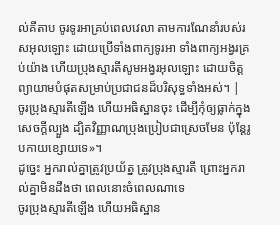ល់គីតាប ចូរទូរអាគ្រប់ពេលវេលា តាមការណែនាំរបស់រសអុលឡោះ ដោយប្រើទាំងពាក្យទូរអា ទាំងពាក្យអង្វរគ្រប់យ៉ាង ហើយប្រុងស្មារតីសូមអង្វរអុលឡោះ ដោយចិត្ដព្យាយាមបំផុតសម្រាប់ប្រជាជនដ៏បរិសុទ្ធទាំងអស់។ |
ចូរប្រុងស្មារតីឡើង ហើយអធិស្ឋានចុះ ដើម្បីកុំឲ្យធ្លាក់ក្នុងសេចក្ដីល្បួង ដ្បិតវិញ្ញាណប្រុងប្រៀបជាស្រេចមែន ប៉ុន្ដែរូបកាយខ្សោយទេ»។
ដូច្នេះ អ្នករាល់គ្នាត្រូវប្រយ័ត្ន ត្រូវប្រុងស្មារតី ព្រោះអ្នករាល់គ្នាមិនដឹងថា ពេលនោះចំពេលណាទេ
ចូរប្រុងស្មារតីឡើង ហើយអធិស្ឋាន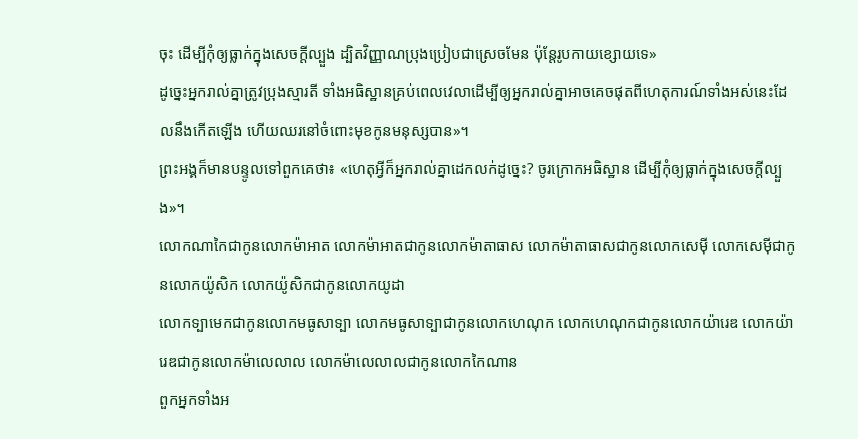ចុះ ដើម្បីកុំឲ្យធ្លាក់ក្នុងសេចក្ដីល្បួង ដ្បិតវិញ្ញាណប្រុងប្រៀបជាស្រេចមែន ប៉ុន្ដែរូបកាយខ្សោយទេ»
ដូច្នេះអ្នករាល់គ្នាត្រូវប្រុងស្មារតី ទាំងអធិស្ឋានគ្រប់ពេលវេលាដើម្បីឲ្យអ្នករាល់គ្នាអាចគេចផុតពីហេតុការណ៍ទាំងអស់នេះដែលនឹងកើតឡើង ហើយឈរនៅចំពោះមុខកូនមនុស្សបាន»។
ព្រះអង្គក៏មានបន្ទូលទៅពួកគេថា៖ «ហេតុអ្វីក៏អ្នករាល់គ្នាដេកលក់ដូច្នេះ? ចូរក្រោកអធិស្ឋាន ដើម្បីកុំឲ្យធ្លាក់ក្នុងសេចក្ដីល្បួង»។
លោកណាកៃជាកូនលោកម៉ាអាត លោកម៉ាអាតជាកូនលោកម៉ាតាធាស លោកម៉ាតាធាសជាកូនលោកសេម៉ី លោកសេម៉ីជាកូនលោកយ៉ូសិក លោកយ៉ូសិកជាកូនលោកយូដា
លោកទ្បាមេកជាកូនលោកមធូសាទ្បា លោកមធូសាទ្បាជាកូនលោកហេណុក លោកហេណុកជាកូនលោកយ៉ារេឌ លោកយ៉ារេឌជាកូនលោកម៉ាលេលាល លោកម៉ាលេលាលជាកូនលោកកៃណាន
ពួកអ្នកទាំងអ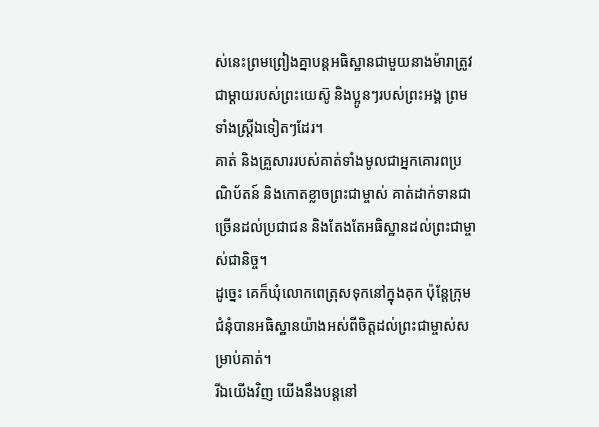ស់នេះព្រមព្រៀងគ្នាបន្ដអធិស្ឋានជាមួយនាងម៉ារាត្រូវជាម្ដាយរបស់ព្រះយេស៊ូ និងប្អូនៗរបស់ព្រះអង្គ ព្រមទាំងស្ដ្រីឯទៀតៗដែរ។
គាត់ និងគ្រួសាររបស់គាត់ទាំងមូលជាអ្នកគោរពប្រណិប័តន៍ និងកោតខ្លាចព្រះជាម្ចាស់ គាត់ដាក់ទានជាច្រើនដល់ប្រជាជន និងតែងតែអធិស្ឋានដល់ព្រះជាម្ចាស់ជានិច្ច។
ដូច្នេះ គេក៏ឃុំលោកពេត្រុសទុកនៅក្នុងគុក ប៉ុន្ដែក្រុមជំនុំបានអធិស្ឋានយ៉ាងអស់ពីចិត្ដដល់ព្រះជាម្ចាស់សម្រាប់គាត់។
រីឯយើងវិញ យើងនឹងបន្ដនៅ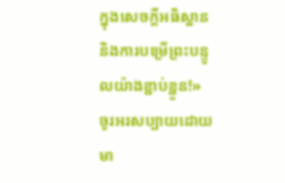ក្នុងសេចក្ដីអធិស្ឋាន និងការបម្រើព្រះបន្ទូលយ៉ាងខ្ជាប់ខ្ជួន!»
ចូរអរសប្បាយដោយមា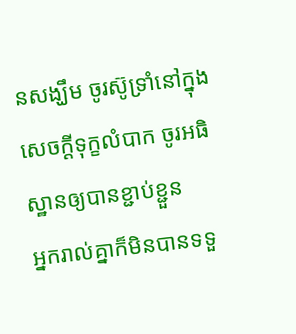នសង្ឃឹម ចូរស៊ូទ្រាំនៅក្នុងសេចក្ដីទុក្ខលំបាក ចូរអធិស្ឋានឲ្យបានខ្ជាប់ខ្ជួន
អ្នករាល់គ្នាក៏មិនបានទទួ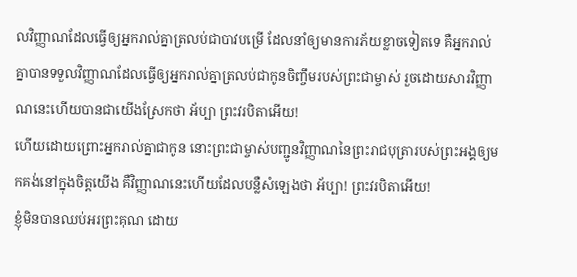លវិញ្ញាណដែលធ្វើឲ្យអ្នករាល់គ្នាត្រលប់ជាបាវបម្រើ ដែលនាំឲ្យមានការភ័យខ្លាចទៀតទេ គឺអ្នករាល់គ្នាបានទទួលវិញ្ញាណដែលធ្វើឲ្យអ្នករាល់គ្នាត្រលប់ជាកូនចិញ្ចឹមរបស់ព្រះជាម្ចាស់ រួចដោយសារវិញ្ញាណនេះហើយបានជាយើងស្រែកថា អ័ប្បា ព្រះវរបិតាអើយ!
ហើយដោយព្រោះអ្នករាល់គ្នាជាកូន នោះព្រះជាម្ចាស់បញ្ជូនវិញ្ញាណនៃព្រះរាជបុត្រារបស់ព្រះអង្គឲ្យមកគង់នៅក្នុងចិត្តយើង គឺវិញ្ញាណនេះហើយដែលបន្លឺសំឡេងថា អ័ប្បា! ព្រះវរបិតាអើយ!
ខ្ញុំមិនបានឈប់អរព្រះគុណ ដោយ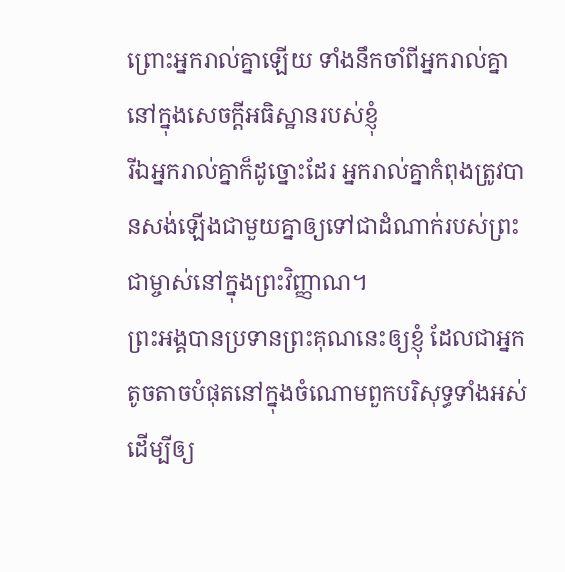ព្រោះអ្នករាល់គ្នាឡើយ ទាំងនឹកចាំពីអ្នករាល់គ្នានៅក្នុងសេចក្ដីអធិស្ឋានរបស់ខ្ញុំ
រីឯអ្នករាល់គ្នាក៏ដូច្នោះដែរ អ្នករាល់គ្នាកំពុងត្រូវបានសង់ឡើងជាមួយគ្នាឲ្យទៅជាដំណាក់របស់ព្រះជាម្ចាស់នៅក្នុងព្រះវិញ្ញាណ។
ព្រះអង្គបានប្រទានព្រះគុណនេះឲ្យខ្ញុំ ដែលជាអ្នកតូចតាចបំផុតនៅក្នុងចំណោមពួកបរិសុទ្ធទាំងអស់ ដើម្បីឲ្យ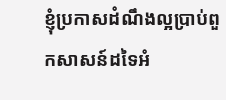ខ្ញុំប្រកាសដំណឹងល្អប្រាប់ពួកសាសន៍ដទៃអំ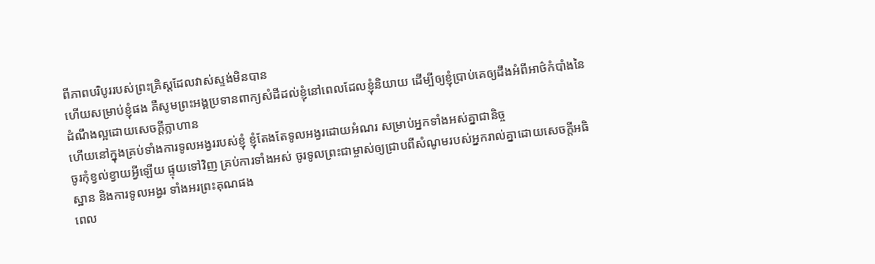ពីភាពបរិបូររបស់ព្រះគ្រិស្ដដែលវាស់ស្ទង់មិនបាន
ហើយសម្រាប់ខ្ញុំផង គឺសូមព្រះអង្គប្រទានពាក្យសំដីដល់ខ្ញុំនៅពេលដែលខ្ញុំនិយាយ ដើម្បីឲ្យខ្ញុំប្រាប់គេឲ្យដឹងអំពីអាថ៌កំបាំងនៃដំណឹងល្អដោយសេចក្ដីក្លាហាន
ហើយនៅក្នុងគ្រប់ទាំងការទូលអង្វររបស់ខ្ញុំ ខ្ញុំតែងតែទូលអង្វរដោយអំណរ សម្រាប់អ្នកទាំងអស់គ្នាជានិច្ច
ចូរកុំខ្វល់ខ្វាយអ្វីឡើយ ផ្ទុយទៅវិញ គ្រប់ការទាំងអស់ ចូរទូលព្រះជាម្ចាស់ឲ្យជ្រាបពីសំណូមរបស់អ្នករាល់គ្នាដោយសេចក្ដីអធិស្ឋាន និងការទូលអង្វរ ទាំងអរព្រះគុណផង
ពេល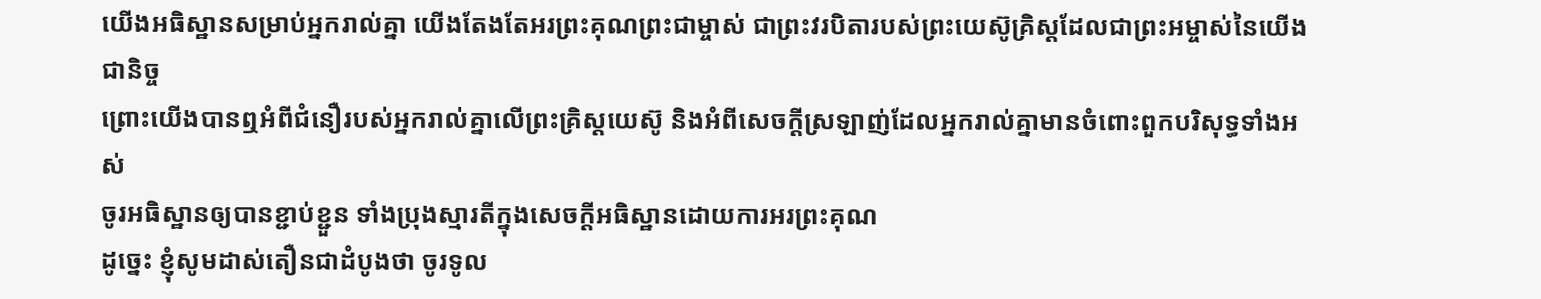យើងអធិស្ឋានសម្រាប់អ្នករាល់គ្នា យើងតែងតែអរព្រះគុណព្រះជាម្ចាស់ ជាព្រះវរបិតារបស់ព្រះយេស៊ូគ្រិស្ដដែលជាព្រះអម្ចាស់នៃយើងជានិច្ច
ព្រោះយើងបានឮអំពីជំនឿរបស់អ្នករាល់គ្នាលើព្រះគ្រិស្ដយេស៊ូ និងអំពីសេចក្ដីស្រឡាញ់ដែលអ្នករាល់គ្នាមានចំពោះពួកបរិសុទ្ធទាំងអស់
ចូរអធិស្ឋានឲ្យបានខ្ជាប់ខ្ជួន ទាំងប្រុងស្មារតីក្នុងសេចក្ដីអធិស្ឋានដោយការអរព្រះគុណ
ដូច្នេះ ខ្ញុំសូមដាស់តឿនជាដំបូងថា ចូរទូល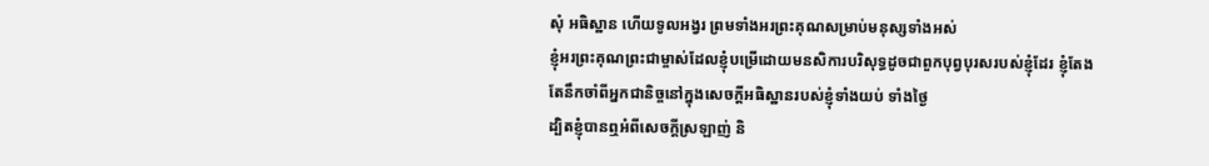សុំ អធិស្ឋាន ហើយទូលអង្វរ ព្រមទាំងអរព្រះគុណសម្រាប់មនុស្សទាំងអស់
ខ្ញុំអរព្រះគុណព្រះជាម្ចាស់ដែលខ្ញុំបម្រើដោយមនសិការបរិសុទ្ធដូចជាពួកបុព្វបុរសរបស់ខ្ញុំដែរ ខ្ញុំតែងតែនឹកចាំពីអ្នកជានិច្ចនៅក្នុងសេចក្ដីអធិស្ឋានរបស់ខ្ញុំទាំងយប់ ទាំងថ្ងៃ
ដ្បិតខ្ញុំបានឮអំពីសេចក្ដីស្រឡាញ់ និ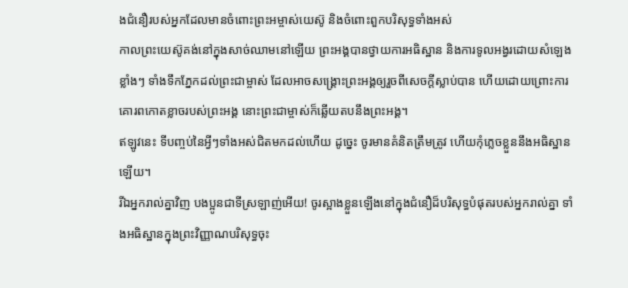ងជំនឿរបស់អ្នកដែលមានចំពោះព្រះអម្ចាស់យេស៊ូ និងចំពោះពួកបរិសុទ្ធទាំងអស់
កាលព្រះយេស៊ូគង់នៅក្នុងសាច់ឈាមនៅឡើយ ព្រះអង្គបានថ្វាយការអធិស្ឋាន និងការទូលអង្វរដោយសំឡេងខ្លាំងៗ ទាំងទឹកភ្នែកដល់ព្រះជាម្ចាស់ ដែលអាចសង្រ្គោះព្រះអង្គឲ្យរួចពីសេចក្ដីស្លាប់បាន ហើយដោយព្រោះការគោរពកោតខ្លាចរបស់ព្រះអង្គ នោះព្រះជាម្ចាស់ក៏ឆ្លើយតបនឹងព្រះអង្គ។
ឥឡូវនេះ ទីបញ្ចប់នៃអ្វីៗទាំងអស់ជិតមកដល់ហើយ ដូច្នេះ ចូរមានគំនិតត្រឹមត្រូវ ហើយកុំភ្លេចខ្លួននឹងអធិស្ឋានឡើយ។
រីឯអ្នករាល់គ្នាវិញ បងប្អូនជាទីស្រឡាញ់អើយ! ចូរស្អាងខ្លួនឡើងនៅក្នុងជំនឿដ៏បរិសុទ្ធបំផុតរបស់អ្នករាល់គ្នា ទាំងអធិស្ឋានក្នុងព្រះវិញ្ញាណបរិសុទ្ធចុះ